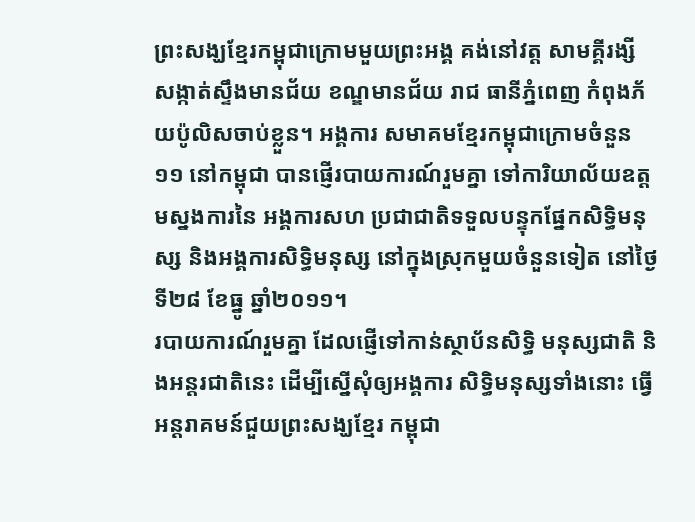ព្រះសង្ឃខ្មែរកម្ពុជាក្រោមមួយព្រះអង្គ គង់នៅវត្ត សាមគ្គីរង្សី សង្កាត់ស្ទឹងមានជ័យ ខណ្ឌមានជ័យ រាជ ធានីភ្នំពេញ កំពុងភ័យប៉ូលិសចាប់ខ្លួន។ អង្គការ សមាគមខ្មែរកម្ពុជាក្រោមចំនួន១១ នៅកម្ពុជា បានផ្ញើរបាយការណ៍រួមគ្នា ទៅការិយាល័យឧត្ដមស្នងការនៃ អង្គការសហ ប្រជាជាតិទទួលបន្ទុកផ្នែកសិទ្ធិមនុស្ស និងអង្គការសិទ្ធិមនុស្ស នៅក្នុងស្រុកមួយចំនួនទៀត នៅថ្ងៃទី២៨ ខែធ្នូ ឆ្នាំ២០១១។
របាយការណ៍រួមគ្នា ដែលផ្ញើទៅកាន់ស្ថាប័នសិទ្ធិ មនុស្សជាតិ និងអន្តរជាតិនេះ ដើម្បីស្នើសុំឲ្យអង្គការ សិទ្ធិមនុស្សទាំងនោះ ធ្វើអន្តរាគមន៍ជួយព្រះសង្ឃខ្មែរ កម្ពុជា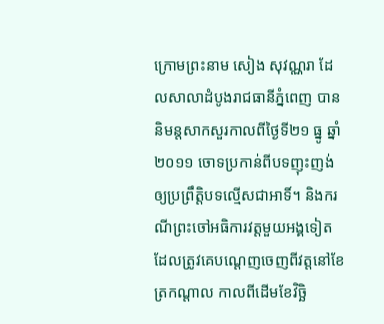ក្រោមព្រះនាម សៀង សុវណ្ណរា ដែលសាលាដំបូងរាជធានីភ្នំពេញ បាននិមន្តសាកសួរកាលពីថ្ងៃទី២១ ធ្នូ ឆ្នាំ២០១១ ចោទប្រកាន់ពីបទញុះញង់ឲ្យប្រព្រឹត្តិបទល្មើសជាអាទិ៍។ និងករណីព្រះចៅអធិការវត្តមួយអង្គទៀត ដែលត្រូវគេបណ្ដេញចេញពីវត្តនៅខែត្រកណ្ដាល កាលពីដើមខែវិច្ឆិ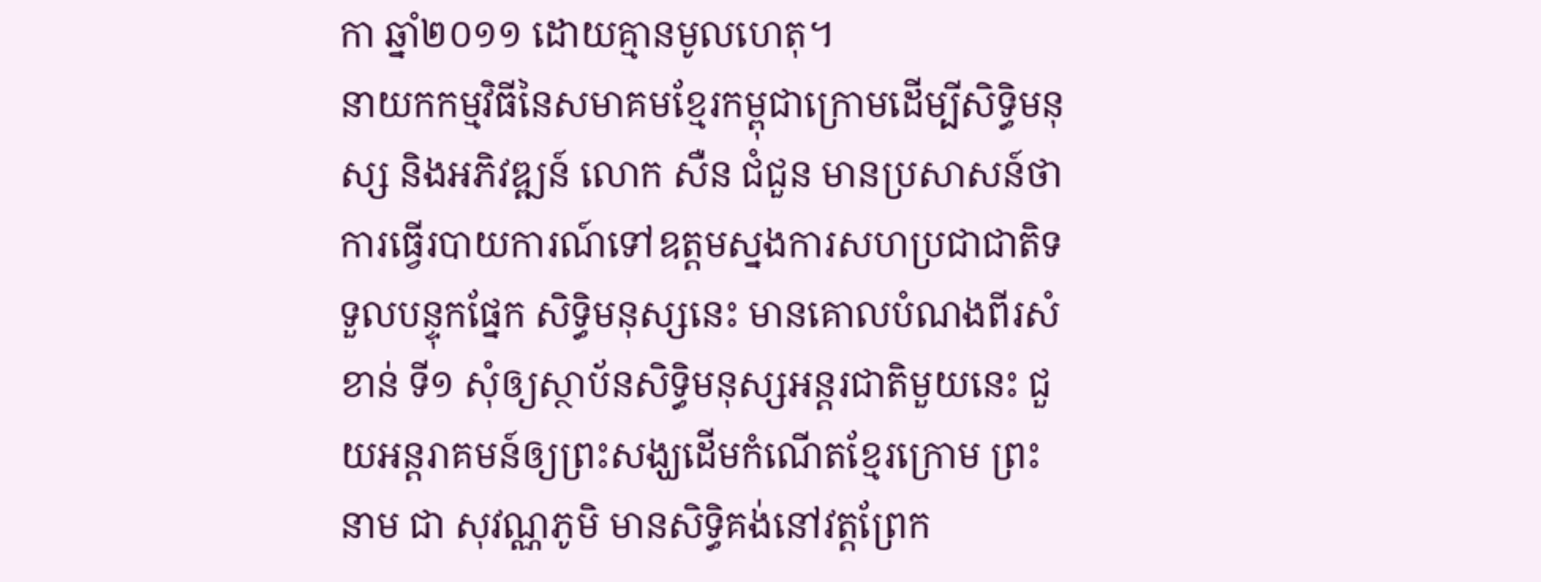កា ឆ្នាំ២០១១ ដោយគ្មានមូលហេតុ។
នាយកកម្មវិធីនៃសមាគមខ្មែរកម្ពុជាក្រោមដើម្បីសិទ្ធិមនុស្ស និងអភិវឌ្ឍន៍ លោក សឺន ជំជួន មានប្រសាសន៍ថា ការធ្វើរបាយការណ៍ទៅឧត្ដមស្នងការសហប្រជាជាតិទទួលបន្ទុកផ្នែក សិទ្ធិមនុស្សនេះ មានគោលបំណងពីរសំខាន់ ទី១ សុំឲ្យស្ថាប័នសិទ្ធិមនុស្សអន្តរជាតិមួយនេះ ជួយអន្តរាគមន៍ឲ្យព្រះសង្ឃដើមកំណើតខ្មែរក្រោម ព្រះនាម ជា សុវណ្ណភូមិ មានសិទ្ធិគង់នៅវត្តព្រែក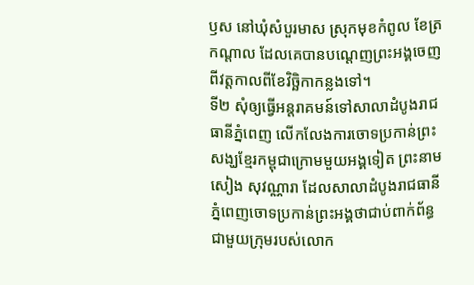ឫស នៅឃុំសំបួរមាស ស្រុកមុខកំពូល ខែត្រកណ្ដាល ដែលគេបានបណ្ដេញព្រះអង្គចេញពីវត្តកាលពីខែវិច្ឆិកាកន្លងទៅ។
ទី២ សុំឲ្យធ្វើអន្តរាគមន៍ទៅសាលាដំបូងរាជធានីភ្នំពេញ លើកលែងការចោទប្រកាន់ព្រះសង្ឃខ្មែរកម្ពុជាក្រោមមួយអង្គទៀត ព្រះនាម សៀង សុវណ្ណារា ដែលសាលាដំបូងរាជធានីភ្នំពេញចោទប្រកាន់ព្រះអង្គថាជាប់ពាក់ព័ន្ធ ជាមួយក្រុមរបស់លោក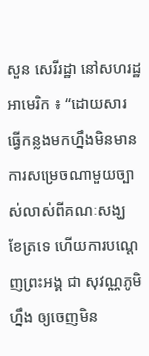សួន សេរីរដ្ឋា នៅសហរដ្ឋអាមេរិក ៖ “ដោយសារ ធ្វើកន្លងមកហ្នឹងមិនមានការសម្រេចណាមួយច្បាស់លាស់ពីគណៈសង្ឃ ខែត្រទេ ហើយការបណ្ដេញព្រះអង្គ ជា សុវណ្ណភូមិ ហ្នឹង ឲ្យចេញមិន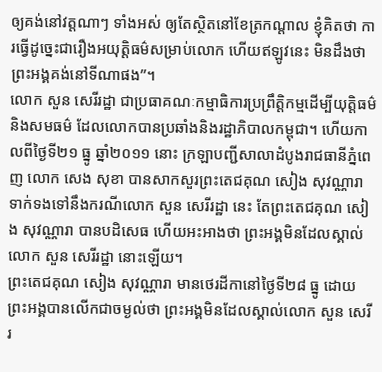ឲ្យគង់នៅវត្តណាៗ ទាំងអស់ ឲ្យតែស្ថិតនៅខែត្រកណ្ដាល ខ្ញុំគិតថា ការធ្វើដូច្នេះជារឿងអយុត្តិធម៌សម្រាប់លោក ហើយឥឡូវនេះ មិនដឹងថាព្រះអង្គគង់នៅទីណាផង”។
លោក សួន សេរីរដ្ឋា ជាប្រធាគណៈកម្មាធិការប្រព្រឹត្តិកម្មដើម្បីយុត្តិធម៌ និងសមធម៌ ដែលលោកបានប្រឆាំងនិងរដ្ឋាភិបាលកម្ពុជា។ ហើយកាលពីថ្ងៃទី២១ ធ្នូ ឆ្នាំ២០១១ នោះ ក្រឡាបញ្ជីសាលាដំបូងរាជធានីភ្នំពេញ លោក សេង សុខា បានសាកសួរព្រះតេជគុណ សៀង សុវណ្ណារា ទាក់ទងទៅនឹងករណីលោក សួន សេរីរដ្ឋា នេះ តែព្រះតេជគុណ សៀង សុវណ្ណារា បានបដិសេធ ហើយអះអាងថា ព្រះអង្គមិនដែលស្គាល់លោក សួន សេរីរដ្ឋា នោះឡើយ។
ព្រះតេជគុណ សៀង សុវណ្ណារា មានថេរដីកានៅថ្ងៃទី២៨ ធ្នូ ដោយព្រះអង្គបានលើកជាចម្ងល់ថា ព្រះអង្គមិនដែលស្គាល់លោក សួន សេរីរ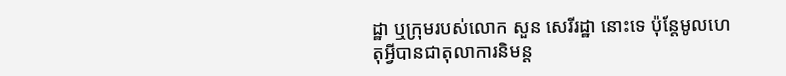ដ្ឋា ឬក្រុមរបស់លោក សួន សេរីរដ្ឋា នោះទេ ប៉ុន្តែមូលហេតុអ្វីបានជាតុលាការនិមន្ត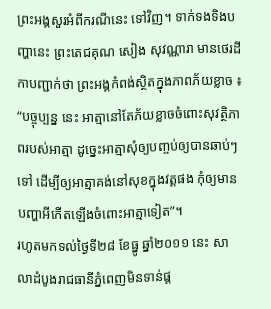ព្រះអង្គសួរអំពីករណីនេះ ទៅវិញ។ ទាក់ទងទិងបញ្ហានេះ ព្រះតេជគុណ សៀង សុវណ្ណារា មានថេរដីកាបញ្ជាក់ថា ព្រះអង្គកំពង់ស្ថិតក្នុងភាពភ័យខ្លាច ៖ “បច្ចុប្បន្ន នេះ អាត្មានៅតែភ័យខ្លាចចំពោះសុវត្ថិភាពរបស់អាត្មា ដូច្នេះអាត្មាសុំឲ្យបញ្ចប់ឲ្យបានឆាប់ៗ ទៅ ដើម្បីឲ្យអាត្មាគង់នៅសុខក្នុងវត្តផង កុំឲ្យមានបញ្ហាអីកើតឡើងចំពោះអាត្មាទៀត”។
រហូតមកទល់ថ្ងៃទី២៨ ខែធ្នូ ឆ្នាំ២០១១ នេះ សាលាដំបូងរាជធានីភ្នំពេញមិនទាន់ផ្ដ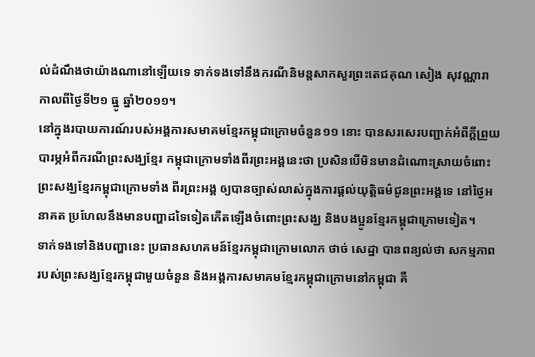ល់ដំណឹងថាយ៉ាងណានៅឡើយទេ ទាក់ទងទៅនឹងករណីនិមន្តសាកសួរព្រះតេជគុណ សៀង សុវណ្ណារា កាលពីថ្ងៃទី២១ ធ្នូ ឆ្នាំ២០១១។
នៅក្នុងរបាយការណ៍របស់អង្គការសមាគមខ្មែរកម្ពុជាក្រោមចំនួន១១ នោះ បានសរសេរបញ្ជាក់អំពីក្ដីព្រួយបារម្ភអំពីករណីព្រះសង្ឃខ្មែរ កម្ពុជាក្រោមទាំងពីរព្រះអង្គនេះថា ប្រសិនបើមិនមានដំណោះស្រាយចំពោះព្រះសង្ឃខ្មែរកម្ពុជាក្រោមទាំង ពីរព្រះអង្គ ឲ្យបានច្បាស់លាស់ក្នុងការផ្ដល់យុត្តិធម៌ជូនព្រះអង្គទេ នៅថ្ងៃអនាគត ប្រហែលនឹងមានបញ្ហាដទៃទៀតកើតឡើងចំពោះព្រះសង្ឃ និងបងប្អូនខ្មែរកម្ពុជាក្រោមទៀត។
ទាក់ទងទៅនិងបញ្ហានេះ ប្រធានសហគមន៍ខ្មែរកម្ពុជាក្រោមលោក ថាច់ សេដ្ឋា បានពន្យល់ថា សកម្មភាពរបស់ព្រះសង្ឃខ្មែរកម្ពុជាមួយចំនួន និងអង្គការសមាគមខ្មែរកម្ពុជាក្រោមនៅកម្ពុជា គឺ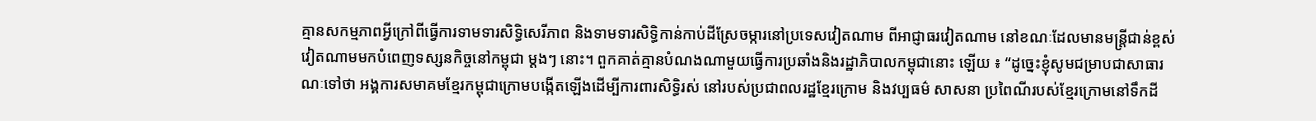គ្មានសកម្មភាពអ្វីក្រៅពីធ្វើការទាមទារសិទ្ធិសេរីភាព និងទាមទារសិទ្ធិកាន់កាប់ដីស្រែចម្ការនៅប្រទេសវៀតណាម ពីអាជ្ញាធរវៀតណាម នៅខណៈដែលមានមន្ត្រីជាន់ខ្ពស់វៀតណាមមកបំពេញទស្សនកិច្ចនៅកម្ពុជា ម្ដងៗ នោះ។ ពួកគាត់គ្មានបំណងណាមួយធ្វើការប្រឆាំងនិងរដ្ឋាភិបាលកម្ពុជានោះ ឡើយ ៖ “ដូច្នេះខ្ញុំសូមជម្រាបជាសាធារណៈទៅថា អង្គការសមាគមខ្មែរកម្ពុជាក្រោមបង្កើតឡើងដើម្បីការពារសិទ្ធិរស់ នៅរបស់ប្រជាពលរដ្ឋខ្មែរក្រោម និងវប្បធម៌ សាសនា ប្រពៃណីរបស់ខ្មែរក្រោមនៅទឹកដី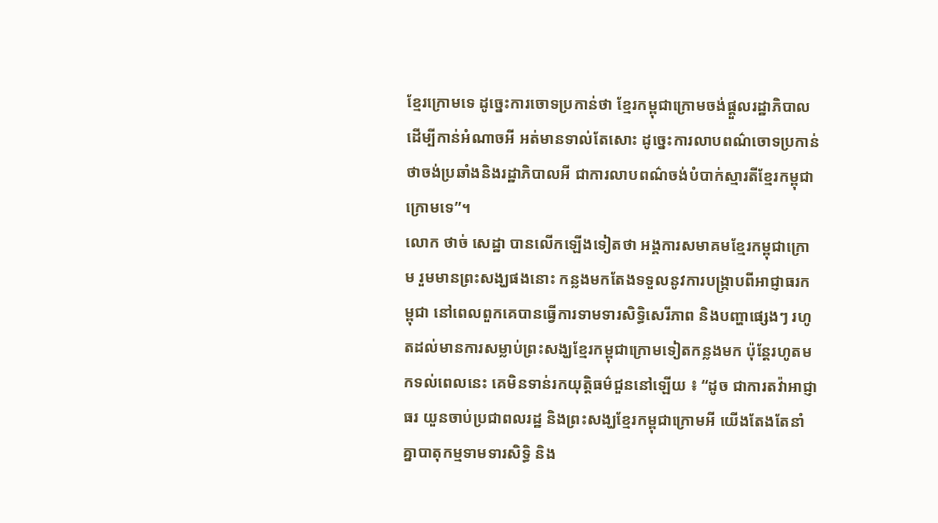ខ្មែរក្រោមទេ ដូច្នេះការចោទប្រកាន់ថា ខ្មែរកម្ពុជាក្រោមចង់ផ្ដួលរដ្ឋាភិបាល ដើម្បីកាន់អំណាចអី អត់មានទាល់តែសោះ ដូច្នេះការលាបពណ៌ចោទប្រកាន់ថាចង់ប្រឆាំងនិងរដ្ឋាភិបាលអី ជាការលាបពណ៌ចង់បំបាក់ស្មារតីខ្មែរកម្ពុជាក្រោមទេ”។
លោក ថាច់ សេដ្ឋា បានលើកឡើងទៀតថា អង្គការសមាគមខ្មែរកម្ពុជាក្រោម រួមមានព្រះសង្ឃផងនោះ កន្លងមកតែងទទួលនូវការបង្ក្រាបពីអាជ្ញាធរកម្ពុជា នៅពេលពួកគេបានធ្វើការទាមទារសិទ្ធិសេរីភាព និងបញ្ហាផ្សេងៗ រហូតដល់មានការសម្លាប់ព្រះសង្ឃខ្មែរកម្ពុជាក្រោមទៀតកន្លងមក ប៉ុន្តែរហូតមកទល់ពេលនេះ គេមិនទាន់រកយុត្តិធម៌ជួននៅឡើយ ៖ “ដូច ជាការតវ៉ាអាជ្ញាធរ យួនចាប់ប្រជាពលរដ្ឋ និងព្រះសង្ឃខ្មែរកម្ពុជាក្រោមអី យើងតែងតែនាំគ្នាបាតុកម្មទាមទារសិទ្ធិ និង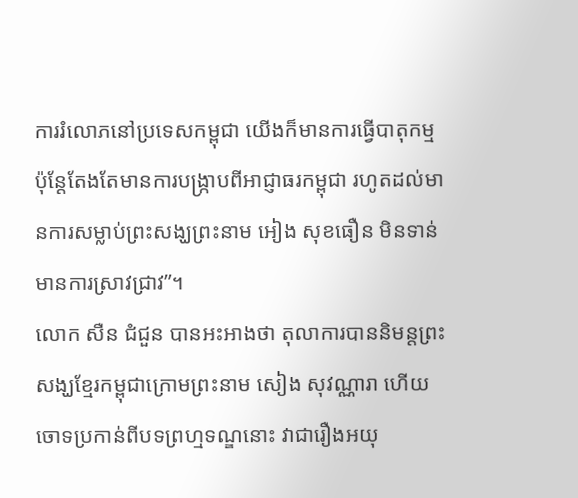ការរំលោភនៅប្រទេសកម្ពុជា យើងក៏មានការធ្វើបាតុកម្ម ប៉ុន្តែតែងតែមានការបង្ក្រាបពីអាជ្ញាធរកម្ពុជា រហូតដល់មានការសម្លាប់ព្រះសង្ឃព្រះនាម អៀង សុខធឿន មិនទាន់មានការស្រាវជ្រាវ”។
លោក សឺន ជំជួន បានអះអាងថា តុលាការបាននិមន្តព្រះសង្ឃខ្មែរកម្ពុជាក្រោមព្រះនាម សៀង សុវណ្ណារា ហើយចោទប្រកាន់ពីបទព្រហ្មទណ្ឌនោះ វាជារឿងអយុ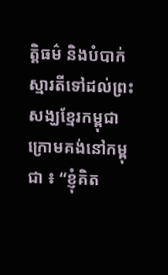ត្តិធម៌ និងបំបាក់ស្មារតីទៅដល់ព្រះសង្ឃខ្មែរកម្ពុជាក្រោមគង់នៅកម្ពុជា ៖ “ខ្ញុំគិត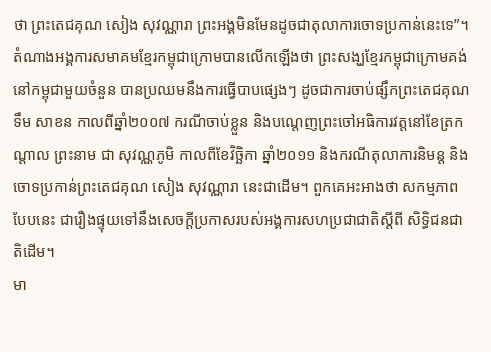ថា ព្រះតេជគុណ សៀង សុវណ្ណារា ព្រះអង្គមិនមែនដូចជាតុលាការចោទប្រកាន់នេះទេ”។
តំណាងអង្គការសមាគមខ្មែរកម្ពុជាក្រោមបានលើកឡើងថា ព្រះសង្ឃខ្មែរកម្ពុជាក្រោមគង់នៅកម្ពុជាមួយចំនួន បានប្រឈមនឹងការធ្វើបាបផ្សេងៗ ដូចជាការចាប់ផ្សឹកព្រះតេជគុណ ទឹម សាខន កាលពីឆ្នាំ២០០៧ ករណីចាប់ខ្លួន និងបណ្ដេញព្រះចៅអធិការវត្តនៅខែត្រកណ្ដាល ព្រះនាម ជា សុវណ្ណភូមិ កាលពីខែវិច្ឆិកា ឆ្នាំ២០១១ និងករណីតុលាការនិមន្ត និងចោទប្រកាន់ព្រះតេជគុណ សៀង សុវណ្ណារា នេះជាដើម។ ពួកគេអះអាងថា សកម្មភាពបែបនេះ ជារឿងផ្ទុយទៅនឹងសេចក្ដីប្រកាសរបស់អង្គការសហប្រជាជាតិស្ដីពី សិទ្ធិជនជាតិដើម។
មា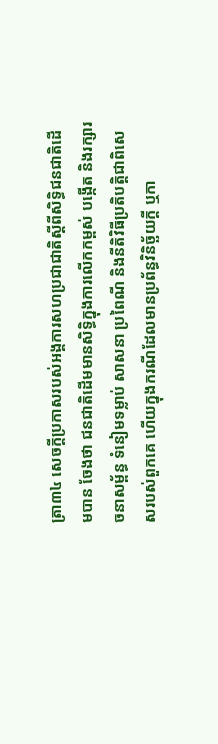ត្រា៣៤ សេចក្ដីប្រកាសរបស់អង្គការសហប្រជាជាតិស្ដីពីសិទ្ធិជនជាតិដើមបាន ចែងថា ជនជាតិដើមមានសិទ្ធិក្នុងការលើកកម្ពស់ បង្កើត និងរក្សារចនាសម្ព័ន្ធ ទំនៀមទម្លាប់ សាសនា ប្រពៃណី និងនីតិវិធីប្រតិបត្តិជាពិសេសរបស់ពួកគេ ហើយក្នុងករណីដែលមានប្រព័ន្ធវិនិច្ឆ័យក្ដី ឬកា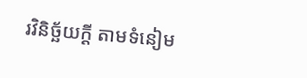រវិនិច្ឆ័យក្ដី តាមទំនៀម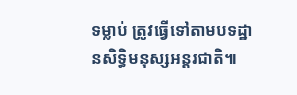ទម្លាប់ ត្រូវធ្វើទៅតាមបទដ្ឋានសិទ្ធិមនុស្សអន្តរជាតិ៕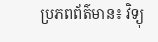ប្រភពព័ត៌មាន៖ វិទ្យុ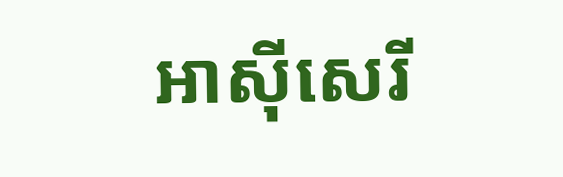អាស៊ីសេរី